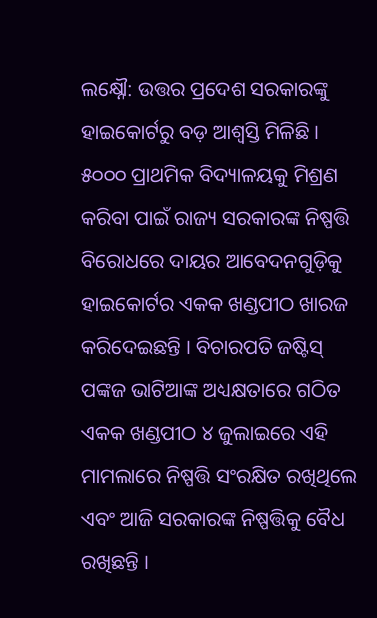ଲକ୍ଷ୍ନୌ: ଉତ୍ତର ପ୍ରଦେଶ ସରକାରଙ୍କୁ ହାଇକୋର୍ଟରୁ ବଡ଼ ଆଶ୍ୱସ୍ତି ମିଳିଛି । ୫୦୦୦ ପ୍ରାଥମିକ ବିଦ୍ୟାଳୟକୁ ମିଶ୍ରଣ କରିବା ପାଇଁ ରାଜ୍ୟ ସରକାରଙ୍କ ନିଷ୍ପତ୍ତି ବିରୋଧରେ ଦାୟର ଆବେଦନଗୁଡ଼ିକୁ ହାଇକୋର୍ଟର ଏକକ ଖଣ୍ଡପୀଠ ଖାରଜ କରିଦେଇଛନ୍ତି । ବିଚାରପତି ଜଷ୍ଟିସ୍ ପଙ୍କଜ ଭାଟିଆଙ୍କ ଅଧ୍ୟକ୍ଷତାରେ ଗଠିତ ଏକକ ଖଣ୍ଡପୀଠ ୪ ଜୁଲାଇରେ ଏହି ମାମଲାରେ ନିଷ୍ପତ୍ତି ସଂରକ୍ଷିତ ରଖିଥିଲେ ଏବଂ ଆଜି ସରକାରଙ୍କ ନିଷ୍ପତ୍ତିକୁ ବୈଧ ରଖିଛନ୍ତି ।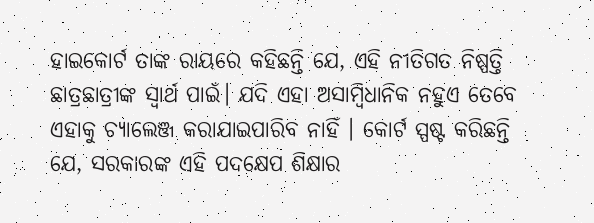ହାଇକୋର୍ଟ ତାଙ୍କ ରାୟରେ କହିଛନ୍ତି ଯେ, ଏହି ନୀତିଗତ ନିଷ୍ପତ୍ତି ଛାତ୍ରଛାତ୍ରୀଙ୍କ ସ୍ୱାର୍ଥ ପାଇଁ। ଯଦି ଏହା ଅସାମ୍ବିଧାନିକ ନହୁଏ ତେବେ ଏହାକୁ ଚ୍ୟାଲେଞ୍ଜ କରାଯାଇପାରିବ ନାହିଁ । କୋର୍ଟ ସ୍ପଷ୍ଟ କରିଛନ୍ତି ଯେ, ସରକାରଙ୍କ ଏହି ପଦକ୍ଷେପ ଶିକ୍ଷାର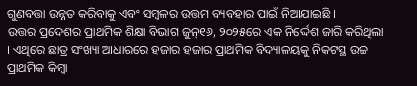ଗୁଣବତ୍ତା ଉନ୍ନତ କରିବାକୁ ଏବଂ ସମ୍ବଳର ଉତ୍ତମ ବ୍ୟବହାର ପାଇଁ ନିଆଯାଇଛି ।
ଉତ୍ତର ପ୍ରଦେଶର ପ୍ରାଥମିକ ଶିକ୍ଷା ବିଭାଗ ଜୁନ୍୧୬, ୨୦୨୫ରେ ଏକ ନିର୍ଦ୍ଦେଶ ଜାରି କରିଥିଲା । ଏଥିରେ ଛାତ୍ର ସଂଖ୍ୟା ଆଧାରରେ ହଜାର ହଜାର ପ୍ରାଥମିକ ବିଦ୍ୟାଳୟକୁ ନିକଟସ୍ଥ ଉଚ୍ଚ ପ୍ରାଥମିକ କିମ୍ବା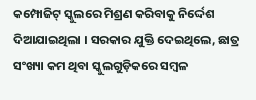କମ୍ପୋଜିଟ୍ ସ୍କୁଲରେ ମିଶ୍ରଣ କରିବାକୁ ନିର୍ଦ୍ଦେଶ ଦିଆଯାଇଥିଲା । ସରକାର ଯୁକ୍ତି ଦେଇଥିଲେ, ଛାତ୍ର ସଂଖ୍ୟା କମ ଥିବା ସ୍କୁଲଗୁଡ଼ିକରେ ସମ୍ବଳ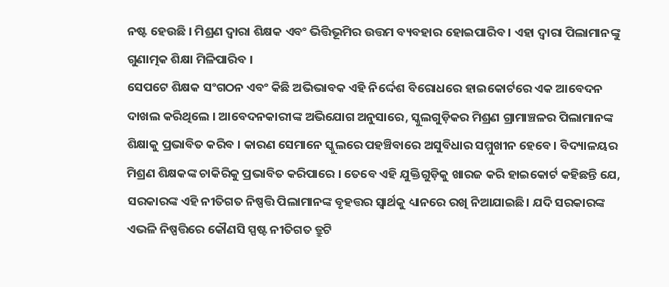ନଷ୍ଟ ହେଉଛି । ମିଶ୍ରଣ ଦ୍ୱାରା ଶିକ୍ଷକ ଏବଂ ଭିତ୍ତିଭୂମିର ଉତ୍ତମ ବ୍ୟବହାର ହୋଇପାରିବ । ଏହା ଦ୍ବାରା ପିଲାମାନଙ୍କୁ ଗୁଣାତ୍ମକ ଶିକ୍ଷା ମିଳିପାରିବ ।
ସେପଟେ ଶିକ୍ଷକ ସଂଗଠନ ଏବଂ କିଛି ଅଭିଭାବକ ଏହି ନିର୍ଦ୍ଦେଶ ବିରୋଧରେ ହାଇକୋର୍ଟରେ ଏକ ଆବେଦନ ଦାଖଲ କରିଥିଲେ । ଆବେଦନକାରୀଙ୍କ ଅଭିଯୋଗ ଅନୁସାରେ, ସ୍କୁଲଗୁଡ଼ିକର ମିଶ୍ରଣ ଗ୍ରାମାଞ୍ଚଳର ପିଲାମାନଙ୍କ ଶିକ୍ଷାକୁ ପ୍ରଭାବିତ କରିବ । କାରଣ ସେମାନେ ସ୍କୁଲରେ ପହଞ୍ଚିବାରେ ଅସୁବିଧାର ସମ୍ମୁଖୀନ ହେବେ। ବିଦ୍ୟାଳୟର ମିଶ୍ରଣ ଶିକ୍ଷକଙ୍କ ଚାକିରିକୁ ପ୍ରଭାବିତ କରିପାରେ । ତେବେ ଏହି ଯୁକ୍ତିଗୁଡ଼ିକୁ ଖାରଜ କରି ହାଇକୋର୍ଟ କହିଛନ୍ତି ଯେ, ସରକାରଙ୍କ ଏହି ନୀତିଗତ ନିଷ୍ପତ୍ତି ପିଲାମାନଙ୍କ ବୃହତ୍ତର ସ୍ୱାର୍ଥକୁ ଧ୍ୟାନରେ ରଖି ନିଆଯାଇଛି। ଯଦି ସରକାରଙ୍କ ଏଭଳି ନିଷ୍ପତ୍ତିରେ କୌଣସି ସ୍ପଷ୍ଟ ନୀତିଗତ ତ୍ରୁଟି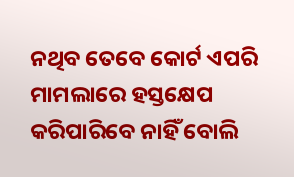ନଥିବ ତେବେ କୋର୍ଟ ଏପରି ମାମଲାରେ ହସ୍ତକ୍ଷେପ କରିପାରିବେ ନାହିଁ ବୋଲି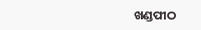ଖଣ୍ଡପୀଠ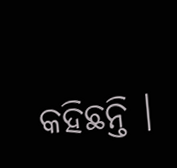କହିଛନ୍ତି ।